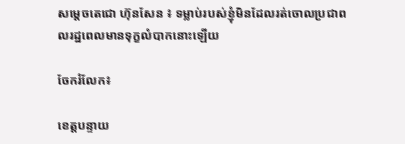សម្ដេចតេជោ ហ៊ុនសែន ៖ ទម្លាប់របស់ខ្ញុំមិនដែលរត់ចោលប្រជាពលរដ្ឋពេលមានទុក្ខលំបាកនោះឡើយ

ចែករំលែក៖

ខេត្តបន្ទាយ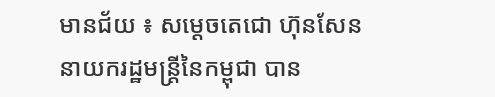មានជ័យ ៖ សម្ដេចតេជោ ហ៊ុនសែន នាយករដ្ឋមន្ត្រីនៃកម្ពុជា បាន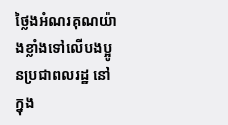ថ្លៃងអំណរគុណយ៉ាងខ្លាំងទៅលើបងប្អូនប្រជាពលរដ្ឋ នៅក្នុង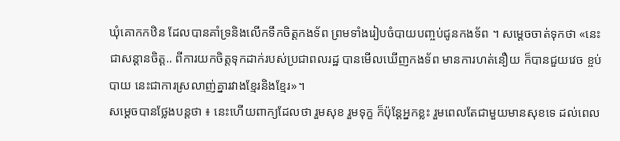ឃុំគោកកឋិន ដែលបានគាំទ្រនិងលើកទឹកចិត្តកងទ័ព ព្រមទាំងរៀបចំបាយបញ្ចប់ជូនកងទ័ព ។ សម្តេចចាត់ទុកថា «នេះជាសន្ដានចិត្ត.. ពីការយកចិត្តទុកដាក់របស់ប្រជាពលរដ្ឋ បានមើលឃើញកងទ័ព មានការហត់នឿយ ក៏បានជួយវេច ខ្ចប់បាយ នេះជាការស្រលាញ់គ្នារវាងខ្មែរនិងខ្មែរ»។
សម្ដេចបានថ្លែងបន្តថា ៖ នេះហើយពាក្យដែលថា រួមសុខ រួមទុក្ខ ក៏ប៉ុន្តែអ្នកខ្លះ រួមពេលតែជាមួយមានសុខទេ ដល់ពេល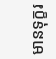មានទុក្ខរ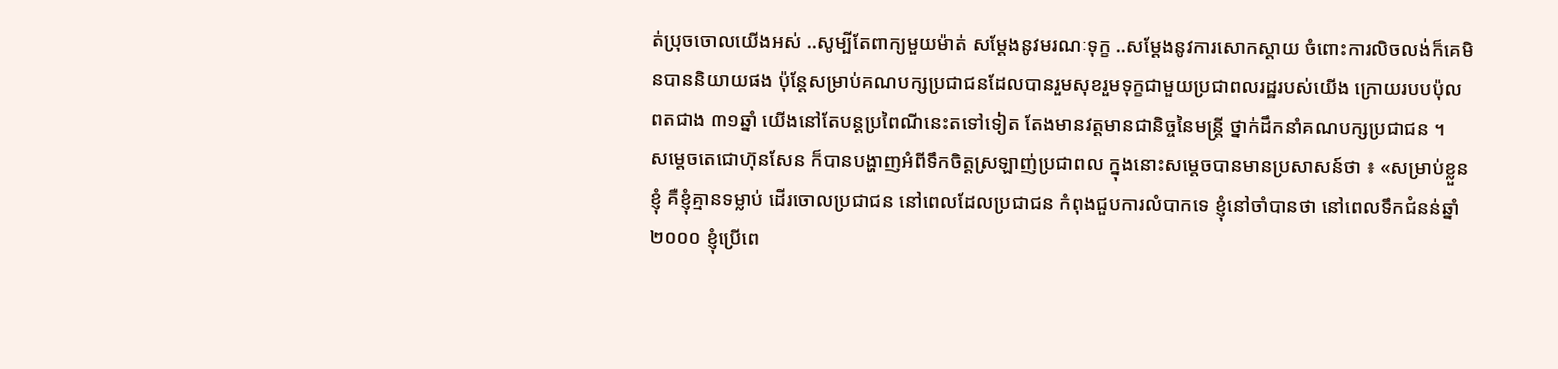ត់ប្រុចចោលយើងអស់ ..សូម្បីតែពាក្យមួយម៉ាត់ សម្ដែងនូវមរណៈទុក្ខ ..សម្ដែងនូវការសោកស្ដាយ ចំពោះការលិចលង់ក៏គេមិនបាននិយាយផង ប៉ុន្តែសម្រាប់គណបក្សប្រជាជនដែលបានរួមសុខរួមទុក្ខជាមួយប្រជាពលរដ្ឋរបស់យើង ក្រោយរបបប៉ុលពតជាង ៣១ឆ្នាំ យើងនៅតែបន្តប្រពៃណីនេះតទៅទៀត តែងមានវត្តមានជានិច្ចនៃមន្ត្រី ថ្នាក់ដឹកនាំគណបក្សប្រជាជន ។
សម្ដេចតេជោហ៊ុនសែន ក៏បានបង្ហាញអំពីទឹកចិត្តស្រឡាញ់ប្រជាពល ក្នុងនោះសម្ដេចបានមានប្រសាសន៍ថា ៖ «សម្រាប់ខ្លួនខ្ញុំ គឺខ្ញុំគ្មានទម្លាប់ ដើរចោលប្រជាជន នៅពេលដែលប្រជាជន កំពុងជួបការលំបាកទេ ខ្ញុំនៅចាំបានថា នៅពេលទឹកជំនន់ឆ្នាំ ២០០០ ខ្ញុំប្រើពេ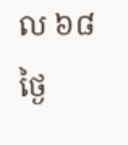ល ៦៨ថ្ងៃ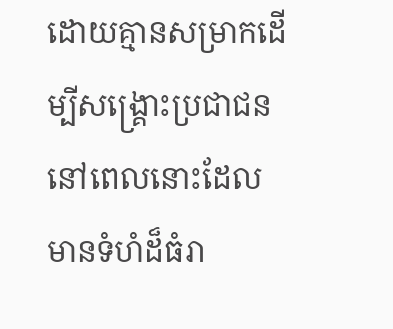ដោយគ្មានសម្រាកដើម្បីសង្គ្រោះប្រជាជន នៅពេលនោះដែលមានទំហំដ៏ធំរា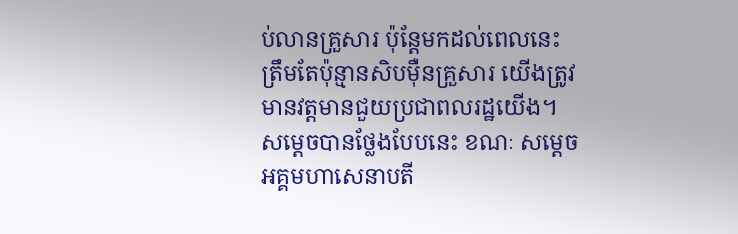ប់លានគ្រួសារ ប៉ុន្តែមកដល់ពេលនេះត្រឹមតែប៉ុន្មានសិបមុឺនគ្រួសារ យើងត្រូវមានវត្តមានជួយប្រជាពលរដ្ឋយើង។
សម្តេចបានថ្លែងបែបនេះ ខណៈ សម្ដេចអគ្គមហាសេនាបតី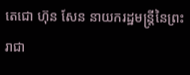តេជោ ហ៊ុន សែន នាយករដ្ឋមន្ត្រីនៃព្រះរាជា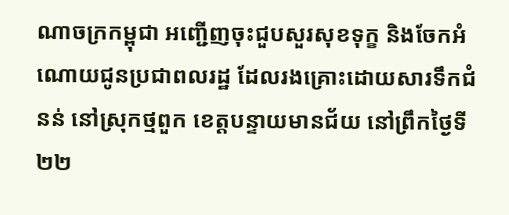ណាចក្រកម្ពុជា អញ្ជើញចុះជួបសួរសុខទុក្ខ និងចែកអំណោយជូនប្រជាពលរដ្ឋ ដែលរងគ្រោះដោយសារទឹកជំនន់ នៅស្រុកថ្មពួក ខេត្តបន្ទាយមានជ័យ នៅព្រឹកថ្ងៃទី២២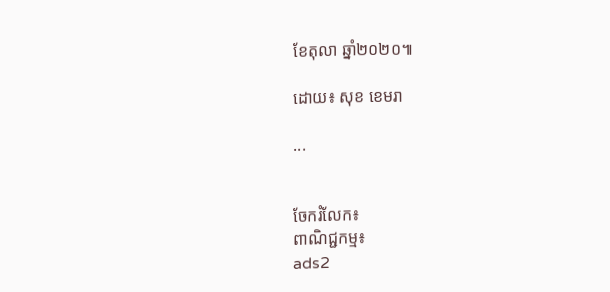ខែតុលា ឆ្នាំ២០២០៕

ដោយ៖ សុខ ខេមរា

...


ចែករំលែក៖
ពាណិជ្ជកម្ម៖
ads2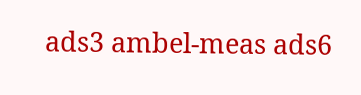ads3 ambel-meas ads6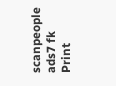scanpeople ads7 fk Print